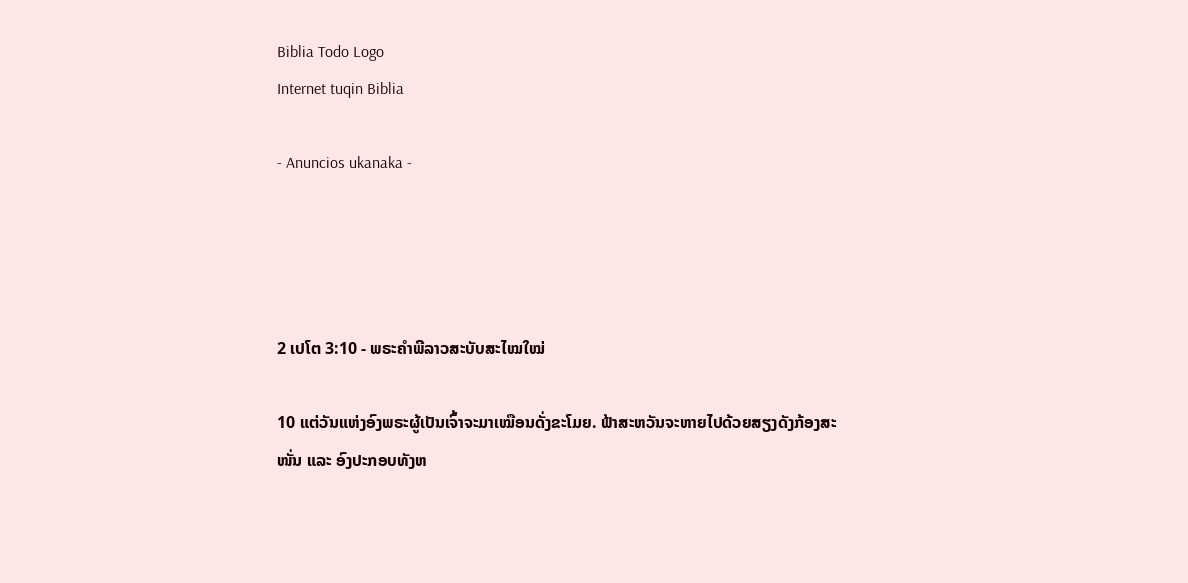Biblia Todo Logo
Internet tuqin Biblia

- Anuncios ukanaka -




2 ເປໂຕ 3:10 - ພຣະຄຳພີລາວສະບັບສະໄໝໃໝ່

10 ແຕ່ວັນແຫ່ງອົງພຣະຜູ້ເປັນເຈົ້າຈະມາເໝືອນດັ່ງຂະໂມຍ. ຟ້າສະຫວັນຈະຫາຍໄປດ້ວຍສຽງດັງກ້ອງສະໜັ່ນ ແລະ ອົງປະກອບທັງຫ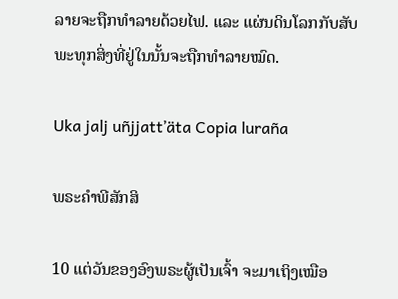ລາຍຈະຖືກທຳລາຍດ້ວຍໄຟ. ແລະ ແຜ່ນດິນໂລກກັບສັບພະທຸກສິ່ງທີ່ຢູ່ໃນນັ້ນຈະຖືກທຳລາຍໝົດ.

Uka jalj uñjjattʼäta Copia luraña

ພຣະຄຳພີສັກສິ

10 ແຕ່ວັນຂອງອົງພຣະຜູ້ເປັນເຈົ້າ ຈະມາເຖິງເໝືອ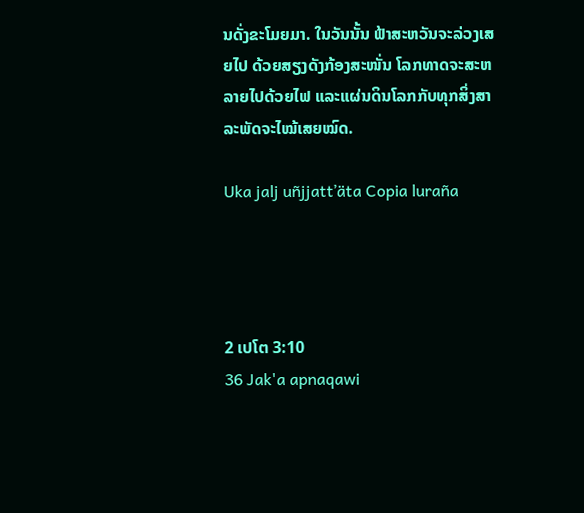ນດັ່ງຂະໂມຍມາ. ໃນວັນນັ້ນ ຟ້າສະຫວັນຈະລ່ວງເສຍໄປ ດ້ວຍສຽງດັງກ້ອງສະໜັ່ນ ໂລກທາດຈະສະຫລາຍໄປດ້ວຍໄຟ ແລະແຜ່ນດິນໂລກກັບທຸກສິ່ງສາລະພັດຈະໄໝ້ເສຍໝົດ.

Uka jalj uñjjattʼäta Copia luraña




2 ເປໂຕ 3:10
36 Jak'a apnaqawi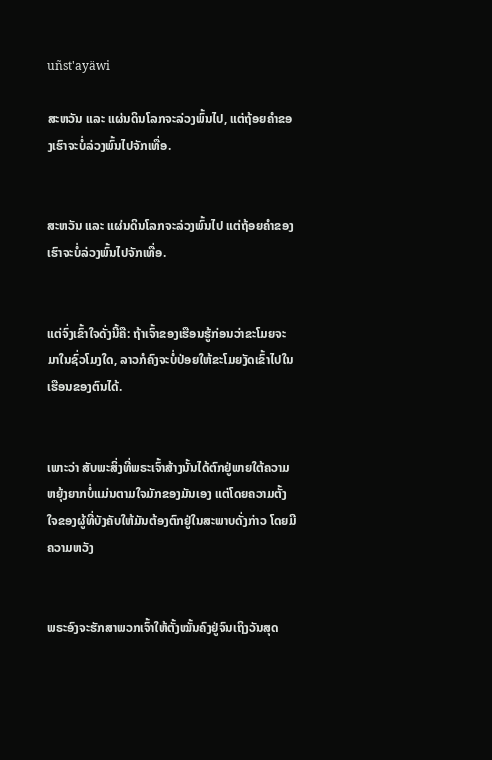uñst'ayäwi

ສະຫວັນ ແລະ ແຜ່ນດິນໂລກຈະລ່ວງພົ້ນໄປ, ແຕ່ຖ້ອຍຄຳຂອງເຮົາຈະບໍ່ລ່ວງພົ້ນໄປຈັກເທື່ອ.


ສະຫວັນ ແລະ ແຜ່ນດິນໂລກຈະລ່ວງພົ້ນໄປ ແຕ່ຖ້ອຍຄຳຂອງເຮົາຈະບໍ່ລ່ວງພົ້ນໄປຈັກເທື່ອ.


ແຕ່ຈົ່ງເຂົ້າໃຈດັ່ງນີ້ຄື: ຖ້າເຈົ້າຂອງເຮືອນຮູ້ກ່ອນວ່າຂະໂມຍຈະມາໃນຊົ່ວໂມງໃດ, ລາວກໍຄົງຈະບໍ່ປ່ອຍໃຫ້ຂະໂມຍງັດເຂົ້າໄປໃນເຮືອນຂອງຕົນໄດ້.


ເພາະວ່າ ສັບພະສິ່ງທີ່ພຣະເຈົ້າສ້າງນັ້ນໄດ້ຕົກຢູ່ພາຍໃຕ້ຄວາມຫຍຸ້ງຍາກບໍ່ແມ່ນຕາມໃຈມັກຂອງມັນເອງ ແຕ່ໂດຍຄວາມຕັ້ງໃຈຂອງຜູ້ທີ່ບັງຄັບໃຫ້ມັນຕ້ອງຕົກຢູ່ໃນສະພາບດັ່ງກ່າວ ໂດຍມີຄວາມຫວັງ


ພຣະອົງຈະຮັກສາພວກເຈົ້າໃຫ້ຕັ້ງໝັ້ນຄົງຢູ່ຈົນເຖິງວັນສຸດ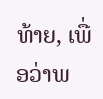ທ້າຍ, ເພື່ອວ່າພ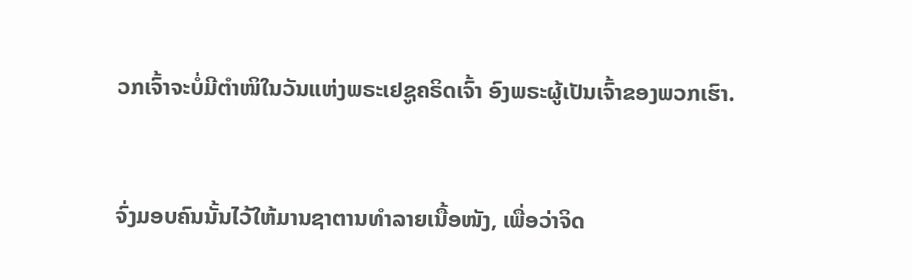ວກເຈົ້າຈະບໍ່ມີຕຳໜິໃນວັນແຫ່ງພຣະເຢຊູຄຣິດເຈົ້າ ອົງພຣະຜູ້ເປັນເຈົ້າຂອງພວກເຮົາ.


ຈົ່ງມອບຄົນນັ້ນໄວ້ໃຫ້ມານຊາຕານທຳລາຍເນື້ອໜັງ, ເພື່ອວ່າຈິດ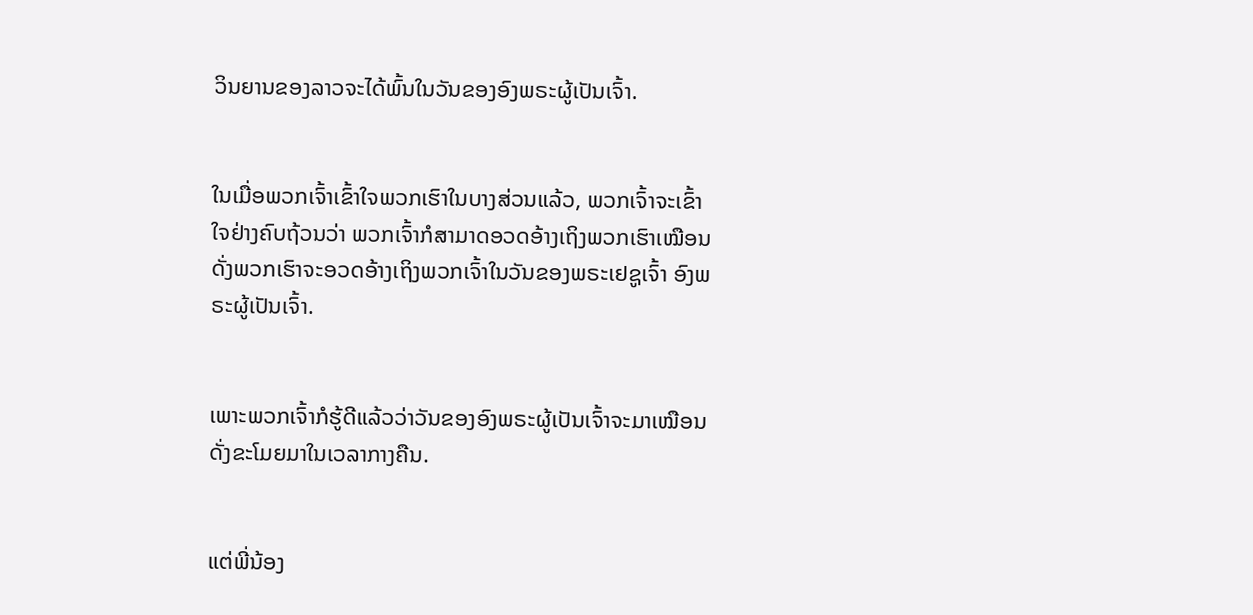ວິນຍານຂອງລາວຈະໄດ້ພົ້ນໃນວັນຂອງອົງພຣະຜູ້ເປັນເຈົ້າ.


ໃນເມື່ອພວກເຈົ້າເຂົ້າໃຈພວກເຮົາໃນບາງສ່ວນແລ້ວ, ພວກເຈົ້າຈະເຂົ້າໃຈຢ່າງຄົບຖ້ວນວ່າ ພວກເຈົ້າກໍສາມາດອວດອ້າງເຖິງພວກເຮົາເໝືອນດັ່ງພວກເຮົາຈະອວດອ້າງເຖິງພວກເຈົ້າໃນວັນຂອງພຣະເຢຊູເຈົ້າ ອົງພຣະຜູ້ເປັນເຈົ້າ.


ເພາະພວກເຈົ້າກໍຮູ້ດີແລ້ວວ່າວັນຂອງອົງພຣະຜູ້ເປັນເຈົ້າຈະມາເໝືອນດັ່ງຂະໂມຍມາໃນເວລາກາງຄືນ.


ແຕ່ພີ່ນ້ອງ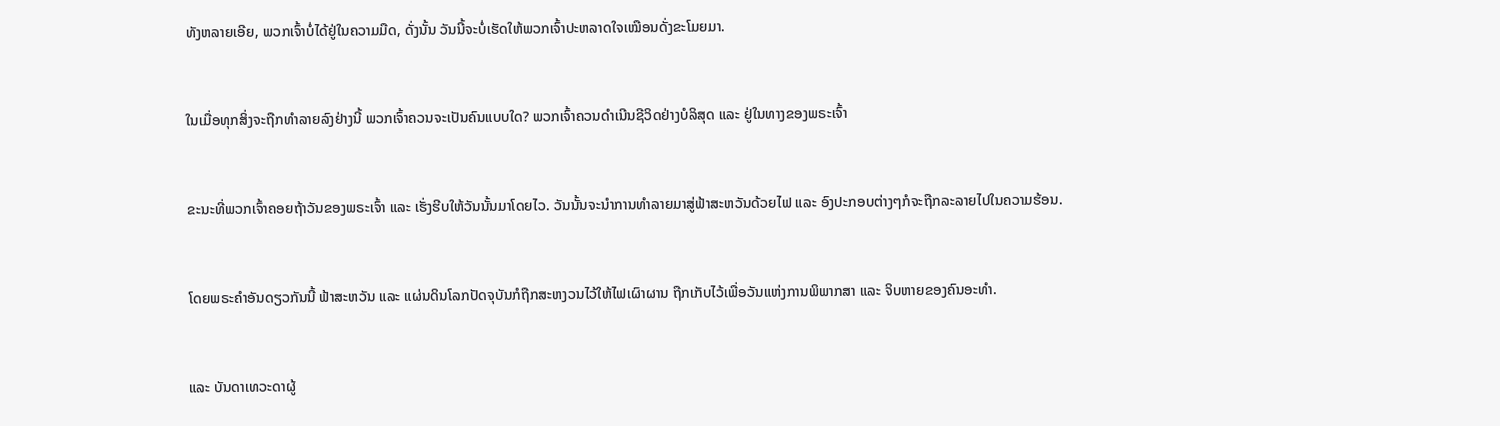ທັງຫລາຍເອີຍ, ພວກເຈົ້າບໍ່ໄດ້ຢູ່ໃນຄວາມມືດ, ດັ່ງນັ້ນ ວັນນີ້ຈະບໍ່ເຮັດໃຫ້ພວກເຈົ້າປະຫລາດໃຈເໝືອນດັ່ງຂະໂມຍມາ.


ໃນເມື່ອທຸກສິ່ງຈະຖືກທຳລາຍລົງຢ່າງນີ້ ພວກເຈົ້າຄວນຈະເປັນຄົນແບບໃດ? ພວກເຈົ້າຄວນດຳເນີນຊີວິດຢ່າງບໍລິສຸດ ແລະ ຢູ່ໃນທາງຂອງພຣະເຈົ້າ


ຂະນະທີ່ພວກເຈົ້າຄອຍຖ້າວັນຂອງພຣະເຈົ້າ ແລະ ເຮັ່ງຮີບໃຫ້ວັນນັ້ນມາໂດຍໄວ. ວັນນັ້ນຈະນຳການທຳລາຍມາສູ່ຟ້າສະຫວັນດ້ວຍໄຟ ແລະ ອົງປະກອບຕ່າງໆກໍຈະຖືກລະລາຍໄປໃນຄວາມຮ້ອນ.


ໂດຍພຣະຄຳອັນດຽວກັນນີ້ ຟ້າສະຫວັນ ແລະ ແຜ່ນດິນໂລກປັດຈຸບັນກໍຖືກສະຫງວນໄວ້ໃຫ້ໄຟເຜົາຜານ ຖືກເກັບໄວ້ເພື່ອວັນແຫ່ງການພິພາກສາ ແລະ ຈິບຫາຍຂອງຄົນອະທຳ.


ແລະ ບັນດາເທວະດາຜູ້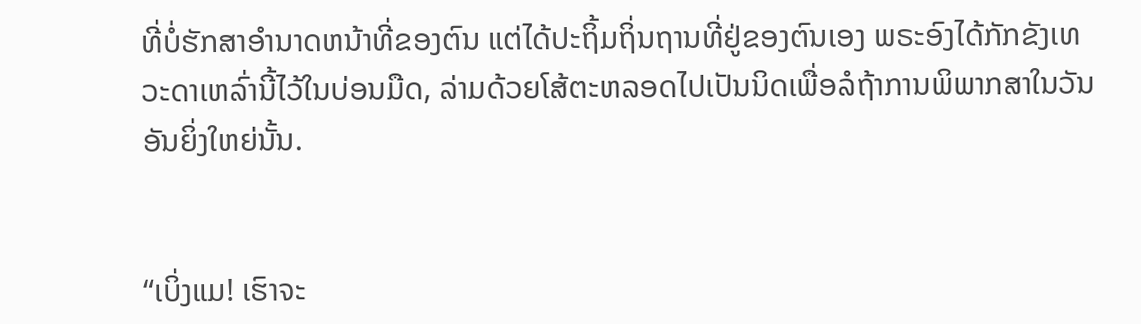ທີ່ບໍ່ຮັກສາອຳນາດຫນ້າທີ່ຂອງຕົນ ແຕ່ໄດ້ປະຖິ້ມຖິ່ນຖານທີ່ຢູ່ຂອງຕົນເອງ ພຣະອົງໄດ້ກັກຂັງເທວະດາເຫລົ່ານີ້ໄວ້ໃນບ່ອນມືດ, ລ່າມດ້ວຍໂສ້ຕະຫລອດໄປເປັນນິດເພື່ອລໍຖ້າການພິພາກສາໃນວັນອັນຍິ່ງໃຫຍ່ນັ້ນ.


“ເບິ່ງແມ! ເຮົາຈະ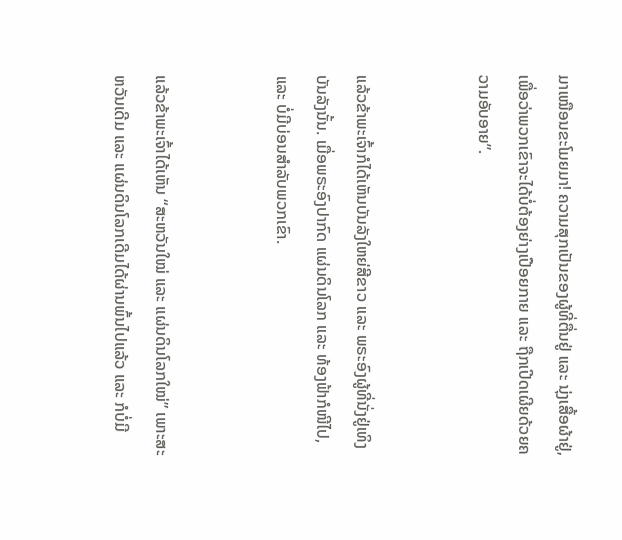ມາເໝືອນຂະໂມຍມາ! ຄວາມສຸກເປັນຂອງຜູ້ທີ່ຕື່ນຢູ່ ແລະ ນຸ່ງເສື້ອຜ້າຢູ່, ເພື່ອວ່າພວກເຂົາຈະໄດ້ບໍ່ຕ້ອງຍ່າງເປືອຍກາຍ ແລະ ຖືກເປີດເຜີຍດ້ວຍຄວາມອັບອາຍ”.


ແລ້ວຂ້າພະເຈົ້າກໍໄດ້ເຫັນບັນລັງໃຫຍ່ສີຂາວ ແລະ ພຣະອົງຜູ້ທີ່ນັ່ງຢູ່ເທິງບັນລັງນັ້ນ. ເມື່ອພຣະອົງປາກົດ ແຜ່ນດິນໂລກ ແລະ ທ້ອງຟ້າກໍໜີໄປ, ແລະ ບໍ່ມີບ່ອນສຳລັບພວກເຂົາ.


ແລ້ວຂ້າພະເຈົ້າໄດ້ເຫັນ “ສະຫວັນໃໝ່ ແລະ ແຜ່ນດິນໂລກໃໝ່” ເພາະສະຫວັນເດີມ ແລະ ແຜ່ນດິນໂລກເດີມໄດ້ຜ່ານພົ້ນໄປແລ້ວ ແລະ ກໍບໍ່ມີ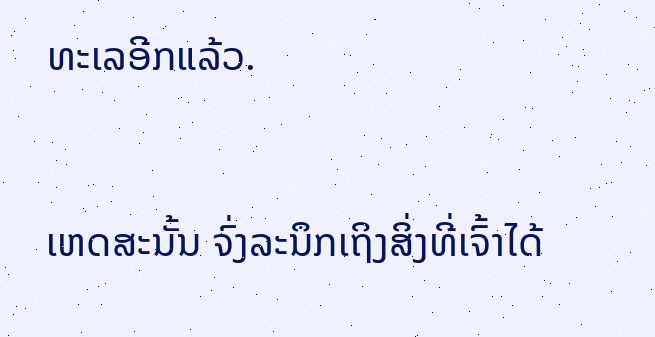ທະເລອີກແລ້ວ.


ເຫດສະນັ້ນ ຈົ່ງລະນຶກເຖິງສິ່ງທີ່ເຈົ້າໄດ້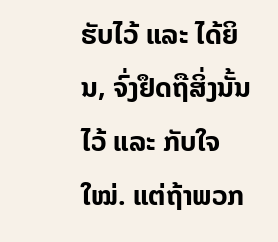ຮັບໄວ້ ແລະ ໄດ້ຍິນ, ຈົ່ງຢຶດຖືສິ່ງນັ້ນໄວ້ ແລະ ກັບໃຈໃໝ່. ແຕ່ຖ້າພວກ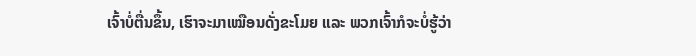ເຈົ້າບໍ່ຕື່ນຂຶ້ນ, ເຮົາຈະມາເໝືອນດັ່ງຂະໂມຍ ແລະ ພວກເຈົ້າກໍຈະບໍ່ຮູ້ວ່າ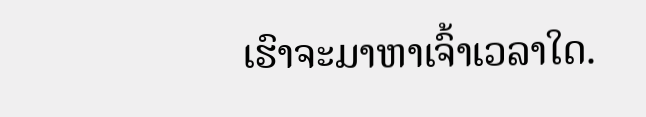ເຮົາຈະມາຫາເຈົ້າເວລາໃດ.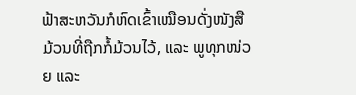ຟ້າສະຫວັນກໍຫົດເຂົ້າເໝືອນດັ່ງໜັງສືມ້ວນທີ່ຖືກກໍ້ມ້ວນໄວ້, ແລະ ພູທຸກໜ່ວຍ ແລະ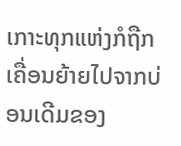ເກາະທຸກແຫ່ງກໍຖືກເຄື່ອນຍ້າຍໄປຈາກບ່ອນເດີມຂອງ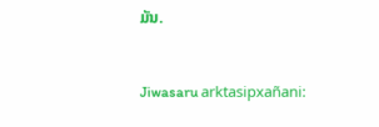ມັນ.


Jiwasaru arktasipxañani: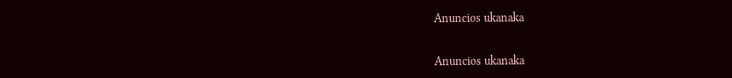Anuncios ukanaka


Anuncios ukanaka